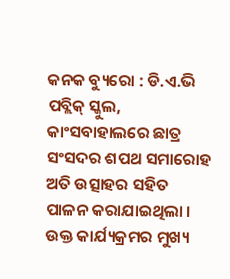କନକ ବ୍ୟୁରୋ : ଡି.ଏ.ଭି ପବ୍ଲିକ୍ ସ୍କୁଲ, କାଂସବାହାଲରେ ଛାତ୍ର ସଂସଦର ଶପଥ ସମାରୋହ ଅତି ଉତ୍ସାହର ସହିତ ପାଳନ କରାଯାଇଥିଲା । ଉକ୍ତ କାର୍ଯ୍ୟକ୍ରମର ମୁଖ୍ୟ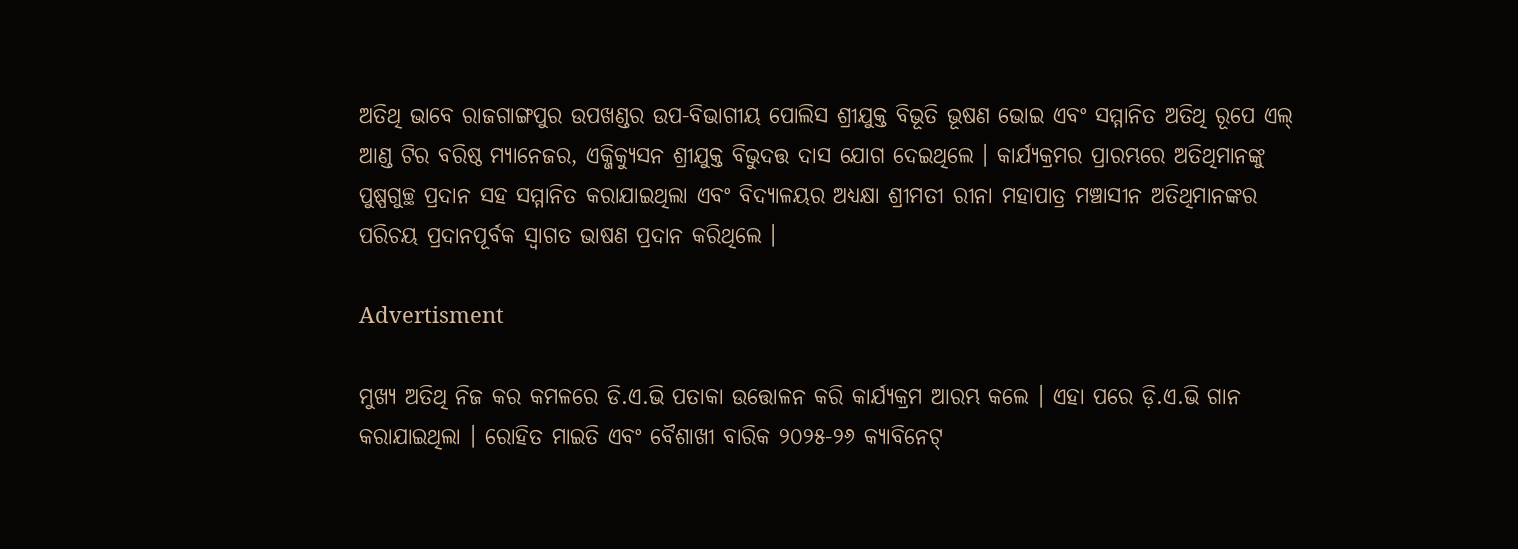ଅତିଥି ଭାବେ ରାଜଗାଙ୍ଗପୁର ଉପଖଣ୍ଡର ଉପ-ବିଭାଗୀୟ ପୋଲିସ ଶ୍ରୀଯୁକ୍ତ ବିଭୂତି ଭୂଷଣ ଭୋଇ ଏବଂ ସମ୍ମାନିତ ଅତିଥି ରୂପେ ଏଲ୍‌ ଆଣ୍ଡ ଟିର ବରିଷ୍ଠ ମ୍ୟାନେଜର, ଏକ୍ଜିକ୍ୟୁସନ ଶ୍ରୀଯୁକ୍ତ ବିଭୁଦତ୍ତ ଦାସ ଯୋଗ ଦେଇଥିଲେ । କାର୍ଯ୍ୟକ୍ରମର ପ୍ରାରମ୍ଭରେ ଅତିଥିମାନଙ୍କୁ ପୁଷ୍ପଗୁଚ୍ଛ ପ୍ରଦାନ ସହ ସମ୍ମାନିତ କରାଯାଇଥିଲା ଏବଂ ବିଦ୍ୟାଳୟର ଅଧ୍ୟକ୍ଷା ଶ୍ରୀମତୀ ରୀନା ମହାପାତ୍ର ମଞ୍ଚାସୀନ ଅତିଥିମାନଙ୍କର ପରିଚୟ ପ୍ରଦାନପୂର୍ବକ ସ୍ୱାଗତ ଭାଷଣ ପ୍ରଦାନ କରିଥିଲେ ।

Advertisment

ମୁଖ୍ୟ ଅତିଥି ନିଜ କର କମଳରେ ଡି.ଏ.ଭି ପତାକା ଉତ୍ତୋଳନ କରି କାର୍ଯ୍ୟକ୍ରମ ଆରମ୍ଭ କଲେ । ଏହା ପରେ ଡ଼ି.ଏ.ଭି ଗାନ କରାଯାଇଥିଲା । ରୋହିତ ମାଇତି ଏବଂ ବୈଶାଖୀ ବାରିକ ୨୦୨୫-୨୬ କ୍ୟାବିନେଟ୍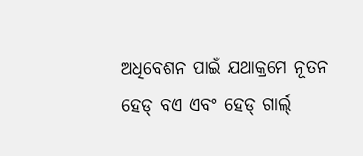ଅଧିବେଶନ ପାଇଁ ଯଥାକ୍ରମେ ନୂତନ ହେଡ୍ ବଏ ଏବଂ ହେଡ୍ ଗାର୍ଲ୍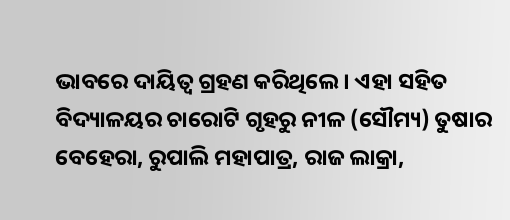ଭାବରେ ଦାୟିତ୍ଵ ଗ୍ରହଣ କରିଥିଲେ । ଏହା ସହିତ ବିଦ୍ୟାଳୟର ଚାରୋଟି ଗୃହରୁ ନୀଳ (ସୌମ୍ୟ) ତୁଷାର ବେହେରା, ରୁପାଲି ମହାପାତ୍ର, ରାଜ ଲାକ୍ରା,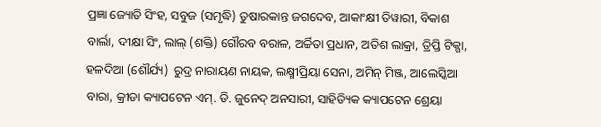ପ୍ରଜ୍ଞା ଜ୍ୟୋତି ସିଂହ, ସବୁଜ (ସମୃଦ୍ଧି) ତୁଷାରକାନ୍ତ ଜଗଦେବ, ଆକାଂକ୍ଷୀ ତିୱାରୀ, ବିକାଶ ବାର୍ଲା, ଦୀକ୍ଷା ସିଂ, ଲାଲ୍ (ଶକ୍ତି) ଗୌରବ ବରାଳ, ଅର୍ଚ୍ଚିତା ପ୍ରଧାନ, ଅତିଶ ଲାକ୍ରା, ତ୍ରିପ୍ତି ଟିକ୍ଗା, ହଳଦିଆ (ଶୌର୍ଯ୍ୟ)  ରୁଦ୍ର ନାରାୟଣ ନାୟକ, ଲକ୍ଷ୍ମୀପ୍ରିୟା ସେନା, ଅମିନ୍ ମିଞ୍ଜ, ଆଲେସ୍କିଆ ବାରା, କ୍ରୀଡା କ୍ୟାପଟେନ ଏମ୍. ଡି. ଜୁନେଦ୍ ଅନସାରୀ, ସାହିତ୍ୟିକ କ୍ୟାପଟେନ ଶ୍ରେୟା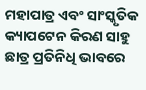ମହାପାତ୍ର ଏବଂ ସାଂସ୍କୃତିକ କ୍ୟାପଟେନ କିରଣ ସାହୁ ଛାତ୍ର ପ୍ରତିନିଧି ଭାବରେ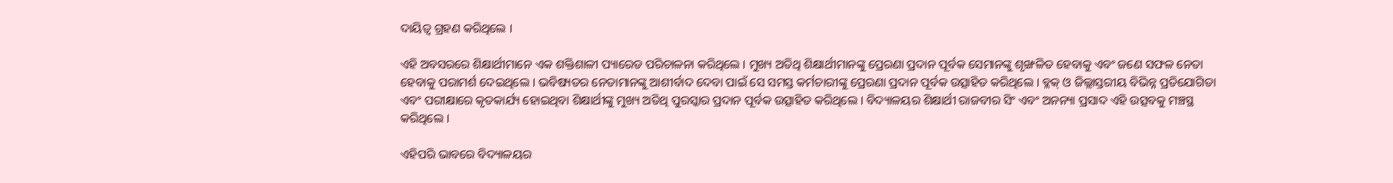ଦାୟିତ୍ଵ ଗ୍ରହଣ କରିଥିଲେ ।

ଏହି ଅବସରରେ ଶିକ୍ଷାର୍ଥୀମାନେ ଏକ ଶକ୍ତିଶାଳୀ ପ୍ୟାରେଡ ପରିଚାଳନା କରିଥିଲେ । ମୁଖ୍ୟ ଅତିଥି ଶିକ୍ଷାର୍ଥୀମାନଙ୍କୁ ପ୍ରେରଣା ପ୍ରଦାନ ପୂର୍ବକ ସେମାନଙ୍କୁ ଶୃଙ୍ଖଳିତ ହେବାକୁ ଏବଂ ଜଣେ ସଫଳ ନେତା ହେବାକୁ ପରାମର୍ଶ ଦେଇଥିଲେ । ଭବିଷ୍ୟତର ନେତାମାନଙ୍କୁ ଆଶୀର୍ବାଦ ଦେବା ପାଇଁ ସେ ସମସ୍ତ କର୍ମଚାରୀଙ୍କୁ ପ୍ରେରଣା ପ୍ରଦାନ ପୂର୍ବକ ଉତ୍ସାହିତ କରିଥିଲେ । ବ୍ଳକ୍ ଓ ଜିଲ୍ଲାସ୍ତରୀୟ ବିଭିନ୍ନ ପ୍ରତିଯୋଗିତା ଏବଂ ପରୀକ୍ଷାରେ କୃତକାର୍ଯ୍ୟ ହୋଇଥିବା ଶିକ୍ଷାର୍ଥୀଙ୍କୁ ମୁଖ୍ୟ ଅତିଥି ପୁରସ୍କାର ପ୍ରଦାନ ପୂର୍ବକ ଉତ୍ସାହିତ କରିଥିଲେ । ବିଦ୍ୟାଳୟର ଶିକ୍ଷାର୍ଥୀ ରାଜବୀର ସିଂ ଏବଂ ଅନନ୍ୟା ପ୍ରସାଦ ଏହି ଉତ୍ସବକୁ ମଞ୍ଚସ୍ଥ କରିଥିଲେ ।

ଏହିପରି ଭାବରେ ବିଦ୍ୟାଳୟର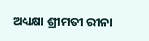ଅଧ୍ୟକ୍ଷା ଶ୍ରୀମତୀ ରୀନା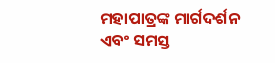ମହାପାତ୍ରଙ୍କ ମାର୍ଗଦର୍ଶନ ଏବଂ ସମସ୍ତ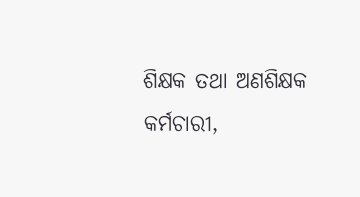ଶିକ୍ଷକ ତଥା ଅଣଶିକ୍ଷକ କର୍ମଚାରୀ,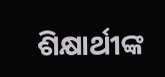ଶିକ୍ଷାର୍ଥୀଙ୍କ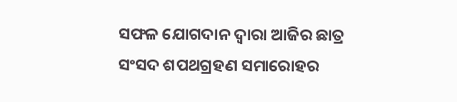ସଫଳ ଯୋଗଦାନ ଦ୍ୱାରା ଆଜିର ଛାତ୍ର ସଂସଦ ଶପଥଗ୍ରହଣ ସମାରୋହର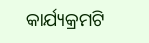କାର୍ଯ୍ୟକ୍ରମଟି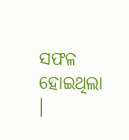ସଫଳ ହୋଇଥିଲା ।